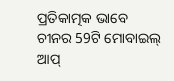ପ୍ରତିକାତ୍ମକ ଭାବେ ଚୀନର 59ଟି ମୋବାଇଲ୍ ଆପ୍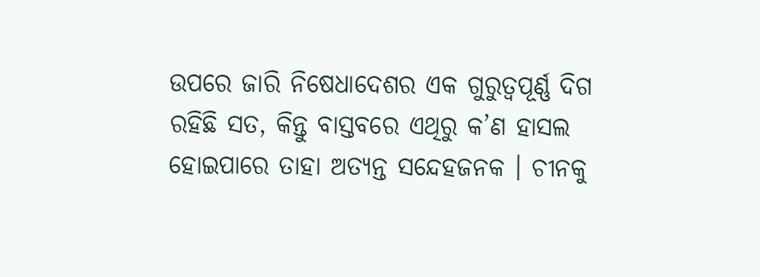ଉପରେ ଜାରି ନିଷେଧାଦେଶର ଏକ ଗୁରୁତ୍ବପୂର୍ଣ୍ଣ ଦିଗ ରହିଛି ସତ, କିନ୍ତୁ ବାସ୍ତବରେ ଏଥିରୁ କ’ଣ ହାସଲ ହୋଇପାରେ ତାହା ଅତ୍ୟନ୍ତ ସନ୍ଦେହଜନକ । ଚୀନକୁ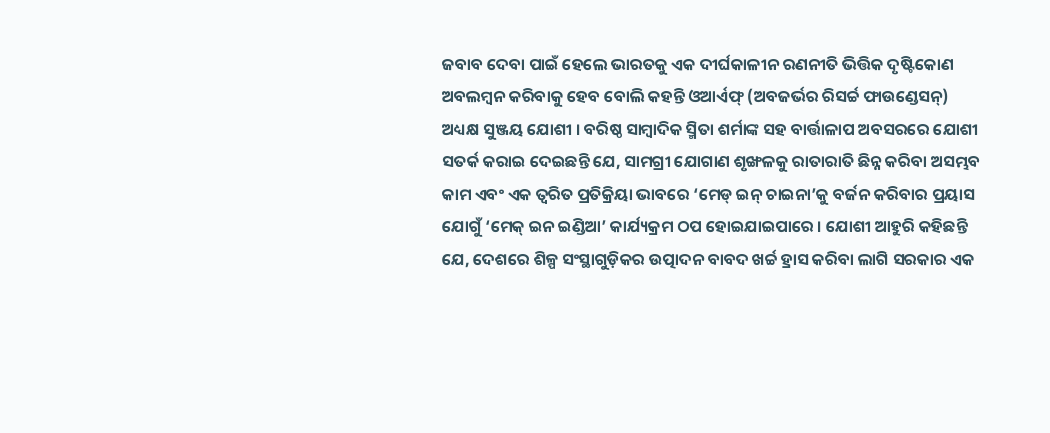ଜବାବ ଦେବା ପାଇଁ ହେଲେ ଭାରତକୁ ଏକ ଦୀର୍ଘକାଳୀନ ରଣନୀତି ଭିତ୍ତିକ ଦୃଷ୍ଟିକୋଣ ଅବଲମ୍ବନ କରିବାକୁ ହେବ ବୋଲି କହନ୍ତି ଓଆର୍ଏଫ୍ (ଅବଜର୍ଭର ରିସର୍ଚ୍ଚ ଫାଉଣ୍ଡେସନ୍) ଅଧ୍ୟକ୍ଷ ସୁଞ୍ଜୟ ଯୋଶୀ । ବରିଷ୍ଠ ସାମ୍ବାଦିକ ସ୍ମିତା ଶର୍ମାଙ୍କ ସହ ବାର୍ତ୍ତାଳାପ ଅବସରରେ ଯୋଶୀ ସତର୍କ କରାଇ ଦେଇଛନ୍ତି ଯେ, ସାମଗ୍ରୀ ଯୋଗାଣ ଶୃଙ୍ଖଳକୁ ରାତାରାତି ଛିନ୍ନ କରିବା ଅସମ୍ଭବ କାମ ଏବଂ ଏକ ତ୍ବରିତ ପ୍ରତିକ୍ରିୟା ଭାବରେ ‘ମେଡ୍ ଇନ୍ ଚାଇନା’କୁ ବର୍ଜନ କରିବାର ପ୍ରୟାସ ଯୋଗୁଁ ‘ମେକ୍ ଇନ ଇଣ୍ଡିଆ’ କାର୍ଯ୍ୟକ୍ରମ ଠପ ହୋଇଯାଇପାରେ । ଯୋଶୀ ଆହୁରି କହିଛନ୍ତି ଯେ, ଦେଶରେ ଶିଳ୍ପ ସଂସ୍ଥାଗୁଡ଼ିକର ଉତ୍ପାଦନ ବାବଦ ଖର୍ଚ୍ଚ ହ୍ରାସ କରିବା ଲାଗି ସରକାର ଏକ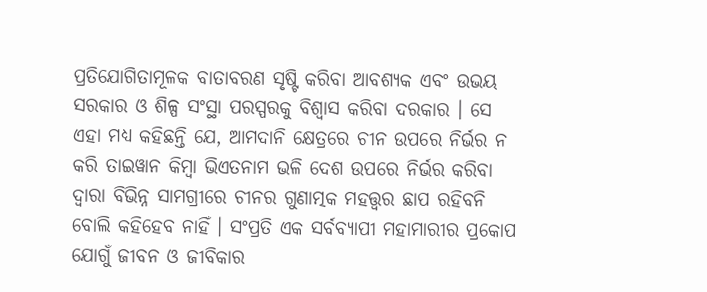ପ୍ରତିଯୋଗିତାମୂଳକ ବାତାବରଣ ସୃଷ୍ଟି କରିବା ଆବଶ୍ୟକ ଏବଂ ଉଭୟ ସରକାର ଓ ଶିଳ୍ପ ସଂସ୍ଥା ପରସ୍ପରକୁ ବିଶ୍ବାସ କରିବା ଦରକାର । ସେ ଏହା ମଧ୍ୟ କହିଛନ୍ତି ଯେ, ଆମଦାନି କ୍ଷେତ୍ରରେ ଚୀନ ଉପରେ ନିର୍ଭର ନ କରି ତାଇୱାନ କିମ୍ବା ଭିଏତନାମ ଭଳି ଦେଶ ଉପରେ ନିର୍ଭର କରିବା ଦ୍ବାରା ବିଭିନ୍ନ ସାମଗ୍ରୀରେ ଚୀନର ଗୁଣାତ୍ମକ ମହତ୍ତ୍ବର ଛାପ ରହିବନି ବୋଲି କହିହେବ ନାହିଁ । ସଂପ୍ରତି ଏକ ସର୍ବବ୍ୟାପୀ ମହାମାରୀର ପ୍ରକୋପ ଯୋଗୁଁ ଜୀବନ ଓ ଜୀବିକାର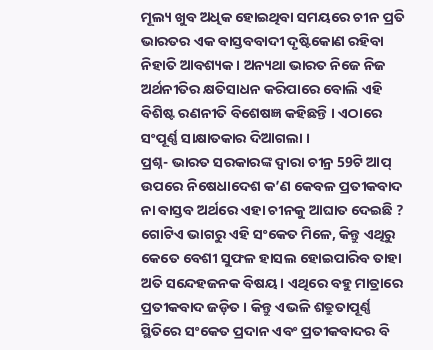ମୂଲ୍ୟ ଖୁବ ଅଧିକ ହୋଇଥିବା ସମୟରେ ଚୀନ ପ୍ରତି ଭାରତର ଏକ ବାସ୍ତବବାଦୀ ଦୃଷ୍ଟିକୋଣ ରହିବା ନିହାତି ଆବଶ୍ୟକ । ଅନ୍ୟଥା ଭାରତ ନିଜେ ନିଜ ଅର୍ଥନୀତିର କ୍ଷତିସାଧନ କରିପାରେ ବୋଲି ଏହି ବିଶିଷ୍ଟ ରଣନୀତି ବିଶେଷଜ୍ଞ କହିଛନ୍ତି । ଏଠାରେ ସଂପୂର୍ଣ୍ଣ ସାକ୍ଷାତକାର ଦିଆଗଲା ।
ପ୍ରଶ୍ନ- ଭାରତ ସରକାରଙ୍କ ଦ୍ବାରା ଚୀନ୍ର 59ଟି ଆପ୍ ଉପରେ ନିଷେଧାଦେଶ କ’ଣ କେବଳ ପ୍ରତୀକବାଦ ନା ବାସ୍ତବ ଅର୍ଥରେ ଏହା ଚୀନକୁ ଆଘାତ ଦେଇଛି ?
ଗୋଟିଏ ଭାଗରୁ ଏହି ସଂକେତ ମିଳେ, କିନ୍ତୁ ଏଥିରୁ କେତେ ବେଶୀ ସୁଫଳ ହାସଲ ହୋଇପାରିବ ତାହା ଅତି ସନ୍ଦେହଜନକ ବିଷୟ । ଏଥିରେ ବହୁ ମାତ୍ରାରେ ପ୍ରତୀକବାଦ ଜଡ଼ିତ । କିନ୍ତୁ ଏଭଳି ଶତ୍ରୁତାପୂର୍ଣ୍ଣ ସ୍ଥିତିରେ ସଂକେତ ପ୍ରଦାନ ଏବଂ ପ୍ରତୀକବାଦର ବି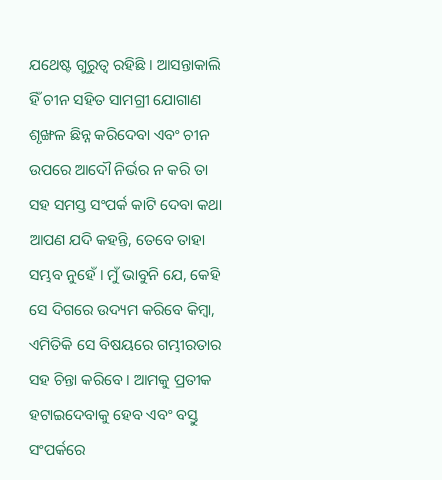ଯଥେଷ୍ଟ ଗୁରୁତ୍ବ ରହିଛି । ଆସନ୍ତାକାଲି ହିଁ ଚୀନ ସହିତ ସାମଗ୍ରୀ ଯୋଗାଣ ଶୃଙ୍ଖଳ ଛିନ୍ନ କରିଦେବା ଏବଂ ଚୀନ ଉପରେ ଆଦୌ ନିର୍ଭର ନ କରି ତା ସହ ସମସ୍ତ ସଂପର୍କ କାଟି ଦେବା କଥା ଆପଣ ଯଦି କହନ୍ତି, ତେବେ ତାହା ସମ୍ଭବ ନୁହେଁ । ମୁଁ ଭାବୁନି ଯେ, କେହି ସେ ଦିଗରେ ଉଦ୍ୟମ କରିବେ କିମ୍ବା, ଏମିତିକି ସେ ବିଷୟରେ ଗମ୍ଭୀରତାର ସହ ଚିନ୍ତା କରିବେ । ଆମକୁ ପ୍ରତୀକ ହଟାଇଦେବାକୁ ହେବ ଏବଂ ବସ୍ତୁ ସଂପର୍କରେ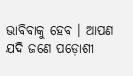ଭାବିବାକୁ ହେବ । ଆପଣ ଯଦି ଜଣେ ପଡ଼ୋଶୀ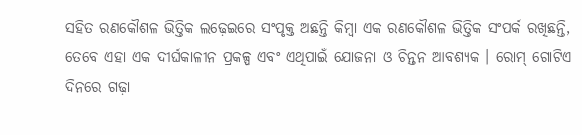ସହିତ ରଣକୌଶଳ ଭିତ୍ତିକ ଲଢ଼େଇରେ ସଂପୃକ୍ତ ଅଛନ୍ତି କିମ୍ବା ଏକ ରଣକୌଶଳ ଭିତ୍ତିକ ସଂପର୍କ ରଖିଛନ୍ତି, ତେବେ ଏହା ଏକ ଦୀର୍ଘକାଳୀନ ପ୍ରକଳ୍ପ ଏବଂ ଏଥିପାଇଁ ଯୋଜନା ଓ ଚିନ୍ତନ ଆବଶ୍ୟକ । ରୋମ୍ ଗୋଟିଏ ଦିନରେ ଗଢ଼ା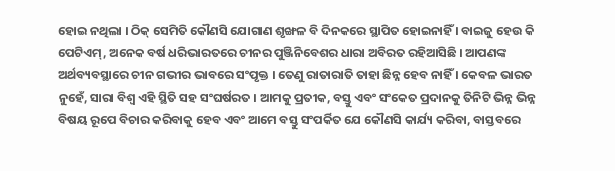ହୋଇ ନଥିଲା । ଠିକ୍ ସେମିତି କୌଣସି ଯୋଗାଣ ଶୃଙ୍ଖଳ ବି ଦିନକରେ ସ୍ଥାପିତ ହୋଇନାହିଁ । ବାଇଜୁ ହେଉ କି ପେଟିଏମ୍, ଅନେକ ବର୍ଷ ଧରିଭାରତରେ ଚୀନର ପୁଞ୍ଜିନିବେଶର ଧାରା ଅବିରତ ରହିଆସିଛି । ଆପଣଙ୍କ ଅର୍ଥବ୍ୟବସ୍ଥାରେ ଚୀନ ଗଭୀର ଭାବରେ ସଂପୃକ୍ତ । ତେଣୁ ରାତାରାତି ତାହା ଛିନ୍ନ ହେବ ନାହିଁ । କେବଳ ଭାରତ ନୁହେଁ, ସାରା ବିଶ୍ବ ଏହି ସ୍ଥିତି ସହ ସଂଘର୍ଷରତ । ଆମକୁ ପ୍ରତୀକ, ବସ୍ତୁ ଏବଂ ସଂକେତ ପ୍ରଦାନକୁ ତିନିଟି ଭିନ୍ନ ଭିନ୍ନ ବିଷୟ ରୂପେ ବିଚାର କରିବାକୁ ହେବ ଏବଂ ଆମେ ବସ୍ତୁ ସଂପର୍କିତ ଯେ କୌଣସି କାର୍ଯ୍ୟ କରିବା, ବାସ୍ତବରେ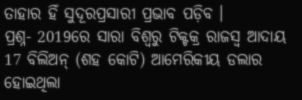ତାହାର ହିଁ ସୁଦୂରପ୍ରସାରୀ ପ୍ରଭାବ ପଡ଼ିବ ।
ପ୍ରଶ୍ନ- 2019ରେ ସାରା ବିଶ୍ବରୁ ଟିକ୍ଟକ୍ର ରାଜସ୍ବ ଆଦାୟ 17 ବିଲିଅନ୍ (ଶହ କୋଟି) ଆମେରିକୀୟ ଡଲାର ହୋଇଥିଲା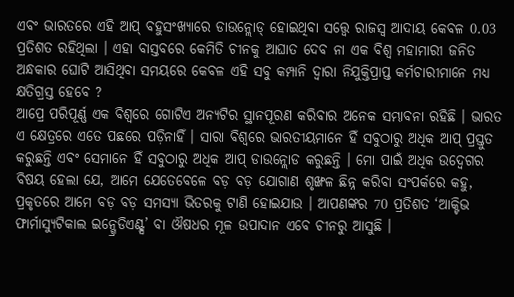ଏବଂ ଭାରତରେ ଏହି ଆପ୍ ବହୁସଂଖ୍ୟାରେ ଡାଉନ୍ଲୋଡ୍ ହୋଇଥିବା ସତ୍ତ୍ବେ ରାଜସ୍ବ ଆଦାୟ କେବଳ 0.03 ପ୍ରତିଶତ ରହିଥିଲା । ଏହା ବାସ୍ତବରେ କେମିତି ଚୀନକୁ ଆଘାତ ଦେବ ନା ଏକ ବିଶ୍ବ ମହାମାରୀ ଜନିତ ଅନ୍ଧକାର ଘୋଟି ଆସିଥିବା ସମୟରେ କେବଳ ଏହି ସବୁ କମ୍ପାନି ଦ୍ବାରା ନିଯୁକ୍ତିପ୍ରାପ୍ତ କର୍ମଚାରୀମାନେ ମଧ୍ୟ କ୍ଷତିଗ୍ରସ୍ତ ହେବେ ?
ଆପ୍ରେ ପରିପୂର୍ଣ୍ଣ ଏକ ବିଶ୍ବରେ ଗୋଟିଏ ଅନ୍ୟଟିର ସ୍ଥାନପୂରଣ କରିବାର ଅନେକ ସମ୍ଭାବନା ରହିଛି । ଭାରତ ଏ କ୍ଷେତ୍ରରେ ଏତେ ପଛରେ ପଡ଼ିନାହିଁ । ସାରା ବିଶ୍ବରେ ଭାରତୀୟମାନେ ହିଁ ସବୁଠାରୁ ଅଧିକ ଆପ୍ ପ୍ରସ୍ତୁତ କରୁଛନ୍ତି ଏବଂ ସେମାନେ ହିଁ ସବୁଠାରୁ ଅଧିକ ଆପ୍ ଡାଉନ୍ଲୋଡ କରୁଛନ୍ତି । ମୋ ପାଇଁ ଅଧିକ ଉଦ୍ବେଗର ବିଷୟ ହେଲା ଯେ, ଆମେ ଯେତେବେଳେ ବଡ଼ ବଡ଼ ଯୋଗାଣ ଶୃଙ୍ଖଳ ଛିନ୍ନ କରିବା ସଂପର୍କରେ କହୁ, ପ୍ରକୃତରେ ଆମେ ବଡ଼ ବଡ଼ ସମସ୍ୟା ଭିତରକୁ ଟାଣି ହୋଇଯାଉ । ଆପଣଙ୍କର 70 ପ୍ରତିଶତ ‘ଆକ୍ଟିଭ ଫାର୍ମାସ୍ୟୁଟିକାଲ ଇନ୍ଗ୍ରେଡିଏଣ୍ଟ୍ସ’ ବା ଔଷଧର ମୂଳ ଉପାଦାନ ଏବେ ଚୀନରୁ ଆସୁଛି ।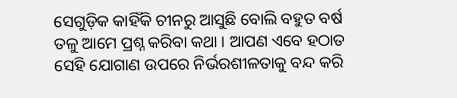ସେଗୁଡ଼ିକ କାହିଁକି ଚୀନରୁ ଆସୁଛି ବୋଲି ବହୁତ ବର୍ଷ ତଳୁ ଆମେ ପ୍ରଶ୍ନ କରିବା କଥା । ଆପଣ ଏବେ ହଠାତ ସେହି ଯୋଗାଣ ଉପରେ ନିର୍ଭରଶୀଳତାକୁ ବନ୍ଦ କରି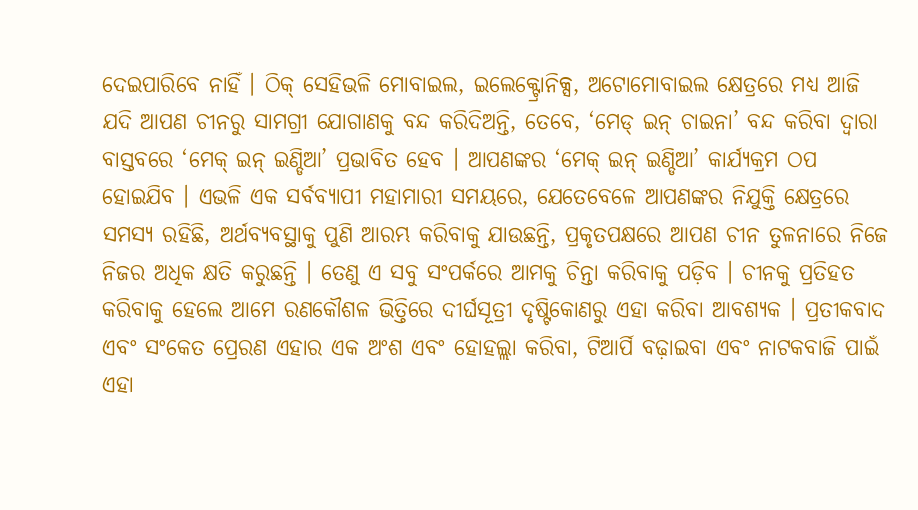ଦେଇପାରିବେ ନାହିଁ । ଠିକ୍ ସେହିଭଳି ମୋବାଇଲ, ଇଲେକ୍ଟ୍ରୋନିକ୍ସ, ଅଟୋମୋବାଇଲ କ୍ଷେତ୍ରରେ ମଧ୍ୟ ଆଜି ଯଦି ଆପଣ ଚୀନରୁ ସାମଗ୍ରୀ ଯୋଗାଣକୁ ବନ୍ଦ କରିଦିଅନ୍ତି, ତେବେ, ‘ମେଡ୍ ଇନ୍ ଚାଇନା’ ବନ୍ଦ କରିବା ଦ୍ବାରା ବାସ୍ତବରେ ‘ମେକ୍ ଇନ୍ ଇଣ୍ଡିଆ’ ପ୍ରଭାବିତ ହେବ । ଆପଣଙ୍କର ‘ମେକ୍ ଇନ୍ ଇଣ୍ଡିଆ’ କାର୍ଯ୍ୟକ୍ରମ ଠପ ହୋଇଯିବ । ଏଭଳି ଏକ ସର୍ବବ୍ୟାପୀ ମହାମାରୀ ସମୟରେ, ଯେତେବେଳେ ଆପଣଙ୍କର ନିଯୁକ୍ତି କ୍ଷେତ୍ରରେ ସମସ୍ୟ ରହିଛି, ଅର୍ଥବ୍ୟବସ୍ଥାକୁ ପୁଣି ଆରମ୍ଭ କରିବାକୁ ଯାଉଛନ୍ତି, ପ୍ରକୃତପକ୍ଷରେ ଆପଣ ଚୀନ ତୁଳନାରେ ନିଜେ ନିଜର ଅଧିକ କ୍ଷତି କରୁଛନ୍ତି । ତେଣୁ ଏ ସବୁ ସଂପର୍କରେ ଆମକୁ ଚିନ୍ତା କରିବାକୁ ପଡ଼ିବ । ଚୀନକୁ ପ୍ରତିହତ କରିବାକୁ ହେଲେ ଆମେ ରଣକୌଶଳ ଭିତ୍ତିରେ ଦୀର୍ଘସୂତ୍ରୀ ଦୃଷ୍ଟିକୋଣରୁ ଏହା କରିବା ଆବଶ୍ୟକ । ପ୍ରତୀକବାଦ ଏବଂ ସଂକେତ ପ୍ରେରଣ ଏହାର ଏକ ଅଂଶ ଏବଂ ହୋହଲ୍ଲା କରିବା, ଟିଆର୍ପି ବଢ଼ାଇବା ଏବଂ ନାଟକବାଜି ପାଇଁ ଏହା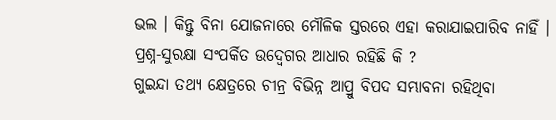ଭଲ । କିନ୍ତୁ ବିନା ଯୋଜନାରେ ମୌଳିକ ସ୍ତରରେ ଏହା କରାଯାଇପାରିବ ନାହିଁ ।
ପ୍ରଶ୍ନ-ସୁରକ୍ଷା ସଂପର୍କିତ ଉଦ୍ବେଗର ଆଧାର ରହିଛି କି ?
ଗୁଇନ୍ଦା ତଥ୍ୟ କ୍ଷେତ୍ରରେ ଚୀନ୍ର ବିଭିନ୍ନ ଆପ୍ରୁ ବିପଦ ସମ୍ଭାବନା ରହିଥିବା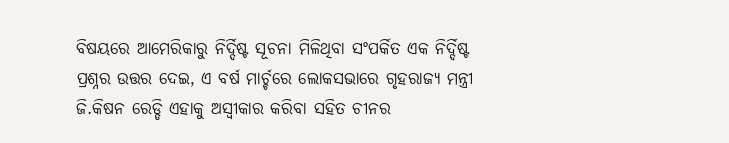ବିଷୟରେ ଆମେରିକାରୁ ନିର୍ଦ୍ଦିଷ୍ଟ ସୂଚନା ମିଳିଥିବା ସଂପର୍କିତ ଏକ ନିର୍ଦ୍ଦିଷ୍ଟ ପ୍ରଶ୍ନର ଉତ୍ତର ଦେଇ, ଏ ବର୍ଷ ମାର୍ଚ୍ଚରେ ଲୋକସଭାରେ ଗୃହରାଜ୍ୟ ମନ୍ତ୍ରୀ ଜି.କିଷନ ରେଡ୍ଡି ଏହାକୁ ଅସ୍ବୀକାର କରିବା ସହିତ ଚୀନର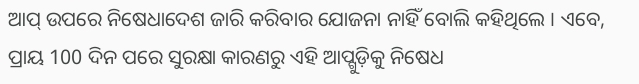ଆପ୍ ଉପରେ ନିଷେଧାଦେଶ ଜାରି କରିବାର ଯୋଜନା ନାହିଁ ବୋଲି କହିଥିଲେ । ଏବେ, ପ୍ରାୟ 100 ଦିନ ପରେ ସୁରକ୍ଷା କାରଣରୁ ଏହି ଆପ୍ଗୁଡ଼ିକୁ ନିଷେଧ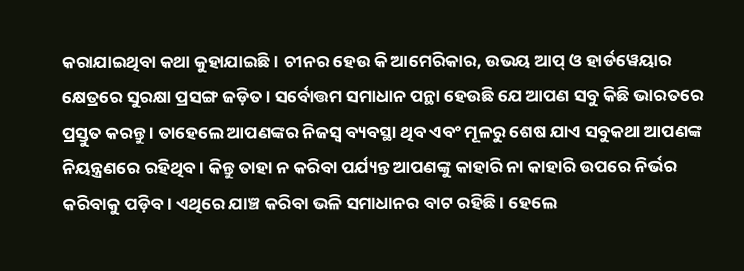କରାଯାଇଥିବା କଥା କୁହାଯାଇଛି । ଚୀନର ହେଉ କି ଆମେରିକାର, ଉଭୟ ଆପ୍ ଓ ହାର୍ଡୱେୟାର କ୍ଷେତ୍ରରେ ସୁରକ୍ଷା ପ୍ରସଙ୍ଗ ଜଡ଼ିତ । ସର୍ବୋତ୍ତମ ସମାଧାନ ପନ୍ଥା ହେଉଛି ଯେ ଆପଣ ସବୁ କିଛି ଭାରତରେ ପ୍ରସ୍ତୁତ କରନ୍ତୁ । ତାହେଲେ ଆପଣଙ୍କର ନିଜସ୍ବ ବ୍ୟବସ୍ଥା ଥିବ ଏବଂ ମୂଳରୁ ଶେଷ ଯାଏ ସବୁକଥା ଆପଣଙ୍କ ନିୟନ୍ତ୍ରଣରେ ରହିଥିବ । କିନ୍ତୁ ତାହା ନ କରିବା ପର୍ଯ୍ୟନ୍ତ ଆପଣଙ୍କୁ କାହାରି ନା କାହାରି ଉପରେ ନିର୍ଭର କରିବାକୁ ପଡ଼ିବ । ଏଥିରେ ଯାଞ୍ଚ କରିବା ଭଳି ସମାଧାନର ବାଟ ରହିଛି । ହେଲେ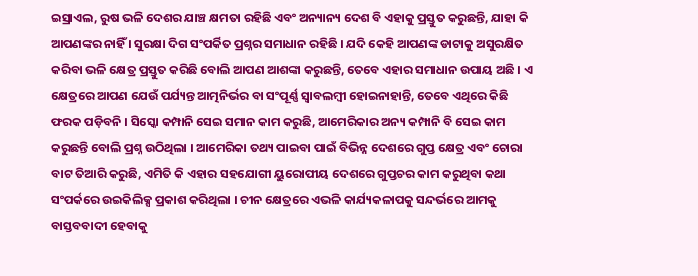ଇସ୍ରାଏଲ, ରୁଷ ଭଳି ଦେଶର ଯାଞ୍ଚ କ୍ଷମତା ରହିଛି ଏବଂ ଅନ୍ୟାନ୍ୟ ଦେଶ ବି ଏହାକୁ ପ୍ରସ୍ତୁତ କରୁଛନ୍ତି, ଯାହା କି ଆପଣଙ୍କର ନାହିଁ । ସୁରକ୍ଷା ଦିଗ ସଂପର୍କିତ ପ୍ରଶ୍ନର ସମାଧାନ ରହିଛି । ଯଦି କେହି ଆପଣଙ୍କ ଡାଟାକୁ ଅସୁରକ୍ଷିତ କରିବା ଭଳି କ୍ଷେତ୍ର ପ୍ରସ୍ତୁତ କରିଛି ବୋଲି ଆପଣ ଆଶଙ୍କା କରୁଛନ୍ତି, ତେବେ ଏହାର ସମାଧାନ ଉପାୟ ଅଛି । ଏ କ୍ଷେତ୍ରରେ ଆପଣ ଯେଉଁ ପର୍ଯ୍ୟନ୍ତ ଆତ୍ମନିର୍ଭର ବା ସଂପୂର୍ଣ୍ଣ ସ୍ବାବଲମ୍ବୀ ହୋଇନାହାନ୍ତି, ତେବେ ଏଥିରେ କିଛି ଫରକ ପଡ଼ିବନି । ସିସ୍କୋ କମ୍ପାନି ସେଇ ସମାନ କାମ କରୁଛି, ଆମେରିକାର ଅନ୍ୟ କମ୍ପାନି ବି ସେଇ କାମ କରୁଛନ୍ତି ବୋଲି ପ୍ରଶ୍ନ ଉଠିଥିଲା । ଆମେରିକା ତଥ୍ୟ ପାଇବା ପାଇଁ ବିଭିନ୍ନ ଦେଶରେ ଗୁପ୍ତ କ୍ଷେତ୍ର ଏବଂ ଚୋରା ବାଟ ତିଆରି କରୁଛି, ଏମିତି କି ଏହାର ସହଯୋଗୀ ୟୁରୋପୀୟ ଦେଶରେ ଗୁପ୍ତଚର କାମ କରୁଥିବା କଥା ସଂପର୍କରେ ଉଇକିଲିକ୍ସ ପ୍ରକାଶ କରିଥିଲା । ଚୀନ କ୍ଷେତ୍ରରେ ଏଭଳି କାର୍ଯ୍ୟକଳାପକୁ ସନ୍ଦର୍ଭରେ ଆମକୁ ବାସ୍ତବବାଦୀ ହେବାକୁ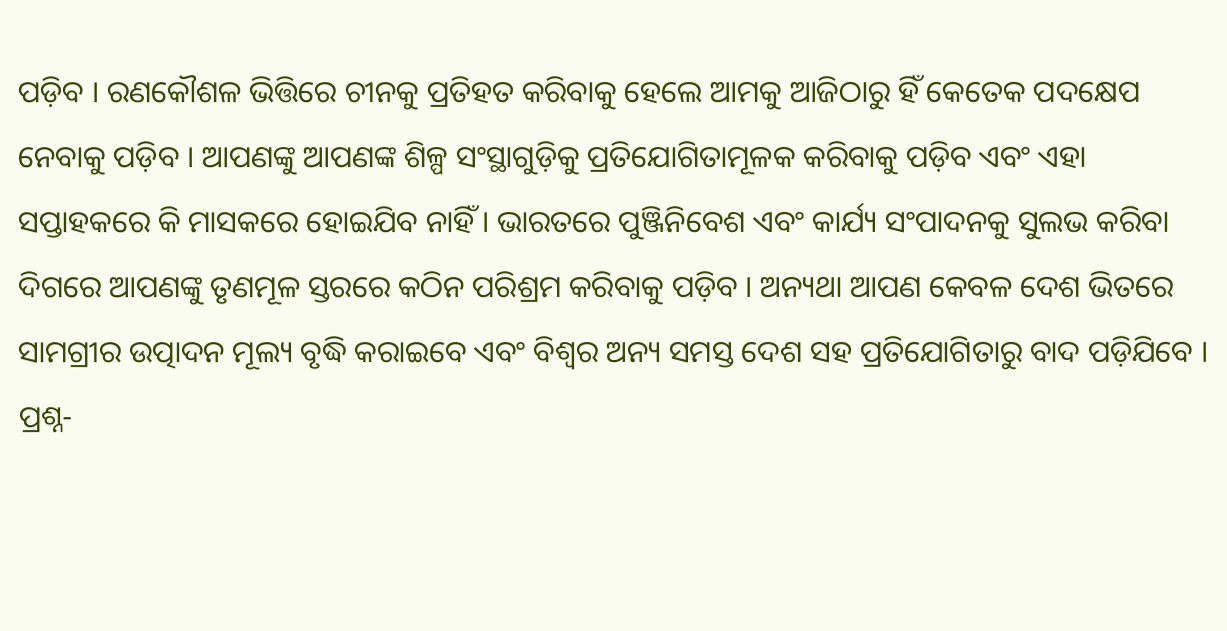ପଡ଼ିବ । ରଣକୌଶଳ ଭିତ୍ତିରେ ଚୀନକୁ ପ୍ରତିହତ କରିବାକୁ ହେଲେ ଆମକୁ ଆଜିଠାରୁ ହିଁ କେତେକ ପଦକ୍ଷେପ ନେବାକୁ ପଡ଼ିବ । ଆପଣଙ୍କୁ ଆପଣଙ୍କ ଶିଳ୍ପ ସଂସ୍ଥାଗୁଡ଼ିକୁ ପ୍ରତିଯୋଗିତାମୂଳକ କରିବାକୁ ପଡ଼ିବ ଏବଂ ଏହା ସପ୍ତାହକରେ କି ମାସକରେ ହୋଇଯିବ ନାହିଁ । ଭାରତରେ ପୁଞ୍ଜିନିବେଶ ଏବଂ କାର୍ଯ୍ୟ ସଂପାଦନକୁ ସୁଲଭ କରିବା ଦିଗରେ ଆପଣଙ୍କୁ ତୃଣମୂଳ ସ୍ତରରେ କଠିନ ପରିଶ୍ରମ କରିବାକୁ ପଡ଼ିବ । ଅନ୍ୟଥା ଆପଣ କେବଳ ଦେଶ ଭିତରେ ସାମଗ୍ରୀର ଉତ୍ପାଦନ ମୂଲ୍ୟ ବୃଦ୍ଧି କରାଇବେ ଏବଂ ବିଶ୍ବର ଅନ୍ୟ ସମସ୍ତ ଦେଶ ସହ ପ୍ରତିଯୋଗିତାରୁ ବାଦ ପଡ଼ିଯିବେ ।
ପ୍ରଶ୍ନ-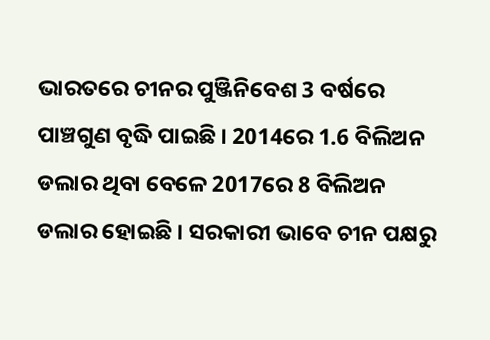ଭାରତରେ ଚୀନର ପୁଞ୍ଜିନିବେଶ 3 ବର୍ଷରେ ପାଞ୍ଚଗୁଣ ବୃଦ୍ଧି ପାଇଛି । 2014ରେ 1.6 ବିଲିଅନ ଡଲାର ଥିବା ବେଳେ 2017ରେ 8 ବିଲିଅନ ଡଲାର ହୋଇଛି । ସରକାରୀ ଭାବେ ଚୀନ ପକ୍ଷରୁ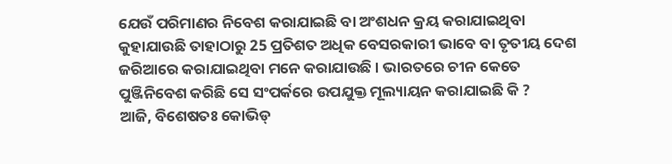ଯେଉଁ ପରିମାଣର ନିବେଶ କରାଯାଇଛି ବା ଅଂଶଧନ କ୍ରୟ କରାଯାଇଥିବା କୁହାଯାଉଛି ତାହାଠାରୁ 25 ପ୍ରତିଶତ ଅଧିକ ବେସରକାରୀ ଭାବେ ବା ତୃତୀୟ ଦେଶ ଜରିଆରେ କରାଯାଇଥିବା ମନେ କରାଯାଉଛି । ଭାରତରେ ଚୀନ କେତେ ପୁଞ୍ଜିନିବେଶ କରିଛି ସେ ସଂପର୍କରେ ଉପଯୁକ୍ତ ମୂଲ୍ୟାୟନ କରାଯାଇଛି କି ?
ଆଜି, ବିଶେଷତଃ କୋଭିଡ୍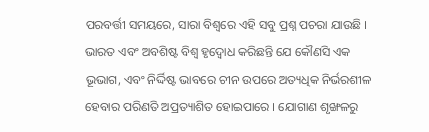ପରବର୍ତ୍ତୀ ସମୟରେ, ସାରା ବିଶ୍ବରେ ଏହି ସବୁ ପ୍ରଶ୍ନ ପଚରା ଯାଉଛି । ଭାରତ ଏବଂ ଅବଶିଷ୍ଟ ବିଶ୍ବ ହୃଦ୍ବୋଧ କରିଛନ୍ତି ଯେ କୌଣସି ଏକ ଭୂଭାଗ, ଏବଂ ନିର୍ଦ୍ଦିଷ୍ଟ ଭାବରେ ଚୀନ ଉପରେ ଅତ୍ୟଧିକ ନିର୍ଭରଶୀଳ ହେବାର ପରିଣତି ଅପ୍ରତ୍ୟାଶିତ ହୋଇପାରେ । ଯୋଗାଣ ଶୃଙ୍ଖଳରୁ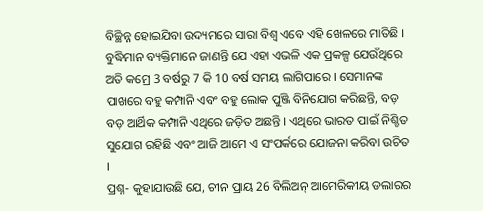ବିଚ୍ଛିନ୍ନ ହୋଇଯିବା ଉଦ୍ୟମରେ ସାରା ବିଶ୍ବ ଏବେ ଏହି ଖେଳରେ ମାତିଛି । ବୁଦ୍ଧିମାନ ବ୍ୟକ୍ତିମାନେ ଜାଣନ୍ତି ଯେ ଏହା ଏଭଳି ଏକ ପ୍ରକଳ୍ପ ଯେଉଁଥିରେ ଅତି କମ୍ରେ 3 ବର୍ଷରୁ 7 କି 10 ବର୍ଷ ସମୟ ଲାଗିପାରେ । ସେମାନଙ୍କ ପାଖରେ ବହୁ କମ୍ପାନି ଏବଂ ବହୁ ଲୋକ ପୁଞ୍ଜି ବିନିଯୋଗ କରିଛନ୍ତି, ବଡ଼ ବଡ଼ ଆର୍ଥିକ କମ୍ପାନି ଏଥିରେ ଜଡ଼ିତ ଅଛନ୍ତି । ଏଥିରେ ଭାରତ ପାଇଁ ନିଶ୍ଚିତ ସୁଯୋଗ ରହିଛି ଏବଂ ଆଜି ଆମେ ଏ ସଂପର୍କରେ ଯୋଜନା କରିବା ଉଚିତ ।
ପ୍ରଶ୍ନ- କୁହାଯାଉଛି ଯେ, ଚୀନ ପ୍ରାୟ 26 ବିଲିଅନ୍ ଆମେରିକୀୟ ଡଲାରର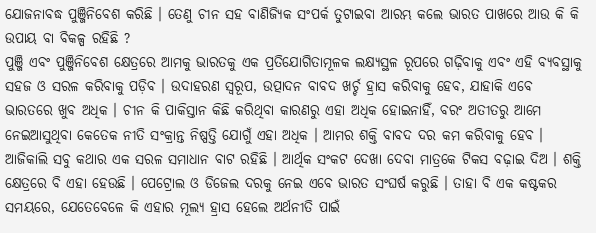ଯୋଜନାବଦ୍ଧ ପୁଞ୍ଜିନିବେଶ କରିଛି । ତେଣୁ ଚୀନ ସହ ବାଣିଜ୍ୟିକ ସଂପର୍କ ତୁଟାଇବା ଆରମ୍ଭ କଲେ ଭାରତ ପାଖରେ ଆଉ କି କି ଉପାୟ ବା ବିକଳ୍ପ ରହିଛି ?
ପୁଞ୍ଜି ଏବଂ ପୁଞ୍ଜିନିବେଶ କ୍ଷେତ୍ରରେ ଆମକୁ ଭାରତକୁ ଏକ ପ୍ରତିଯୋଗିତାମୂଳକ ଲକ୍ଷ୍ୟସ୍ଥଳ ରୂପରେ ଗଢ଼ିବାକୁ ଏବଂ ଏହି ବ୍ୟବସ୍ଥାକୁ ସହଜ ଓ ସରଳ କରିବାକୁ ପଡ଼ିବ । ଉଦାହରଣ ସ୍ବରୂପ, ଉତ୍ପାଦନ ବାବଦ ଖର୍ଚ୍ଚ ହ୍ରାସ କରିବାକୁ ହେବ, ଯାହାକି ଏବେ ଭାରତରେ ଖୁବ ଅଧିକ । ଚୀନ କି ପାକିସ୍ତାନ କିଛି କରିଥିବା କାରଣରୁ ଏହା ଅଧିକ ହୋଇନାହିଁ, ବରଂ ଅତୀତରୁ ଆମେ ନେଇଆସୁଥିବା କେତେକ ନୀତି ସଂକ୍ରାନ୍ତ ନିଷ୍ପତ୍ତି ଯୋଗୁଁ ଏହା ଅଧିକ । ଆମର ଶକ୍ତି ବାବଦ ଦର କମ କରିବାକୁ ହେବ । ଆଜିକାଲି ସବୁ କଥାର ଏକ ସରଳ ସମାଧାନ ବାଟ ରହିଛି । ଆର୍ଥିକ ସଂକଟ ଦେଖା ଦେବା ମାତ୍ରକେ ଟିକସ ବଢ଼ାଇ ଦିଅ । ଶକ୍ତି କ୍ଷେତ୍ରରେ ବି ଏହା ହେଉଛି । ପେଟ୍ରୋଲ ଓ ଡିଜେଲ ଦରକୁ ନେଇ ଏବେ ଭାରତ ସଂଘର୍ଷ କରୁଛି । ତାହା ବି ଏକ କଷ୍ଟକର ସମୟରେ, ଯେତେବେଳେ କି ଏହାର ମୂଲ୍ୟ ହ୍ରାସ ହେଲେ ଅର୍ଥନୀତି ପାଇଁ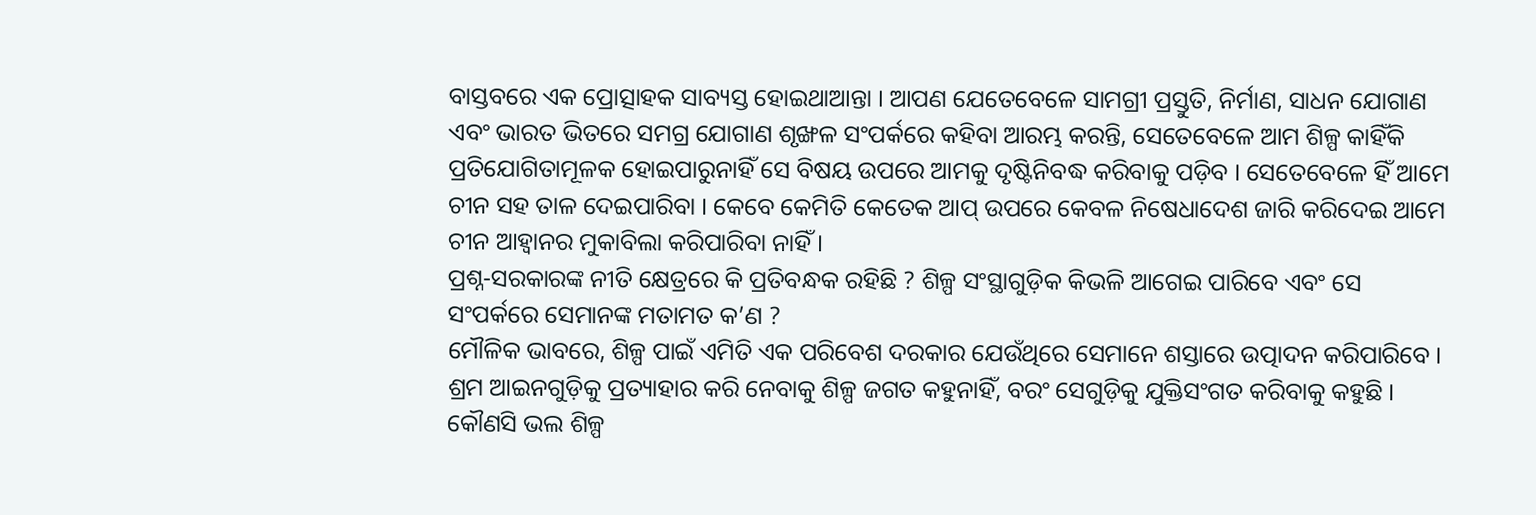ବାସ୍ତବରେ ଏକ ପ୍ରୋତ୍ସାହକ ସାବ୍ୟସ୍ତ ହୋଇଥାଆନ୍ତା । ଆପଣ ଯେତେବେଳେ ସାମଗ୍ରୀ ପ୍ରସ୍ତୁତି, ନିର୍ମାଣ, ସାଧନ ଯୋଗାଣ ଏବଂ ଭାରତ ଭିତରେ ସମଗ୍ର ଯୋଗାଣ ଶୃଙ୍ଖଳ ସଂପର୍କରେ କହିବା ଆରମ୍ଭ କରନ୍ତି, ସେତେବେଳେ ଆମ ଶିଳ୍ପ କାହିଁକି ପ୍ରତିଯୋଗିତାମୂଳକ ହୋଇପାରୁନାହିଁ ସେ ବିଷୟ ଉପରେ ଆମକୁ ଦୃଷ୍ଟିନିବଦ୍ଧ କରିବାକୁ ପଡ଼ିବ । ସେତେବେଳେ ହିଁ ଆମେ ଚୀନ ସହ ତାଳ ଦେଇପାରିବା । କେବେ କେମିତି କେତେକ ଆପ୍ ଉପରେ କେବଳ ନିଷେଧାଦେଶ ଜାରି କରିଦେଇ ଆମେ ଚୀନ ଆହ୍ବାନର ମୁକାବିଲା କରିପାରିବା ନାହିଁ ।
ପ୍ରଶ୍ନ-ସରକାରଙ୍କ ନୀତି କ୍ଷେତ୍ରରେ କି ପ୍ରତିବନ୍ଧକ ରହିଛି ? ଶିଳ୍ପ ସଂସ୍ଥାଗୁଡ଼ିକ କିଭଳି ଆଗେଇ ପାରିବେ ଏବଂ ସେ ସଂପର୍କରେ ସେମାନଙ୍କ ମତାମତ କ’ଣ ?
ମୌଳିକ ଭାବରେ, ଶିଳ୍ପ ପାଇଁ ଏମିତି ଏକ ପରିବେଶ ଦରକାର ଯେଉଁଥିରେ ସେମାନେ ଶସ୍ତାରେ ଉତ୍ପାଦନ କରିପାରିବେ । ଶ୍ରମ ଆଇନଗୁଡ଼ିକୁ ପ୍ରତ୍ୟାହାର କରି ନେବାକୁ ଶିଳ୍ପ ଜଗତ କହୁନାହିଁ, ବରଂ ସେଗୁଡ଼ିକୁ ଯୁକ୍ତିସଂଗତ କରିବାକୁ କହୁଛି । କୌଣସି ଭଲ ଶିଳ୍ପ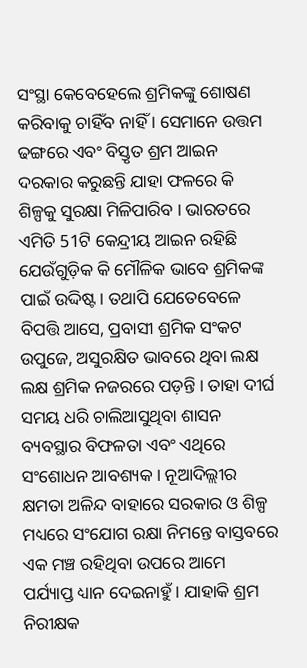ସଂସ୍ଥା କେବେହେଲେ ଶ୍ରମିକଙ୍କୁ ଶୋଷଣ କରିବାକୁ ଚାହିଁବ ନାହିଁ । ସେମାନେ ଉତ୍ତମ ଢଙ୍ଗରେ ଏବଂ ବିସ୍ତୃତ ଶ୍ରମ ଆଇନ ଦରକାର କରୁଛନ୍ତି ଯାହା ଫଳରେ କି ଶିଳ୍ପକୁ ସୁରକ୍ଷା ମିଳିପାରିବ । ଭାରତରେ ଏମିତି 51ଟି କେନ୍ଦ୍ରୀୟ ଆଇନ ରହିଛି ଯେଉଁଗୁଡ଼ିକ କି ମୌଳିକ ଭାବେ ଶ୍ରମିକଙ୍କ ପାଇଁ ଉଦ୍ଦିଷ୍ଟ। ତଥାପି ଯେତେବେଳେ ବିପତ୍ତି ଆସେ, ପ୍ରବାସୀ ଶ୍ରମିକ ସଂକଟ ଉପୁଜେ, ଅସୁରକ୍ଷିତ ଭାବରେ ଥିବା ଲକ୍ଷ ଲକ୍ଷ ଶ୍ରମିକ ନଜରରେ ପଡ଼ନ୍ତି । ତାହା ଦୀର୍ଘ ସମୟ ଧରି ଚାଲିଆସୁଥିବା ଶାସନ ବ୍ୟବସ୍ଥାର ବିଫଳତା ଏବଂ ଏଥିରେ ସଂଶୋଧନ ଆବଶ୍ୟକ । ନୂଆଦିଲ୍ଲୀର କ୍ଷମତା ଅଳିନ୍ଦ ବାହାରେ ସରକାର ଓ ଶିଳ୍ପ ମଧ୍ୟରେ ସଂଯୋଗ ରକ୍ଷା ନିମନ୍ତେ ବାସ୍ତବରେ ଏକ ମଞ୍ଚ ରହିଥିବା ଉପରେ ଆମେ ପର୍ଯ୍ୟାପ୍ତ ଧ୍ୟାନ ଦେଇନାହୁଁ । ଯାହାକି ଶ୍ରମ ନିରୀକ୍ଷକ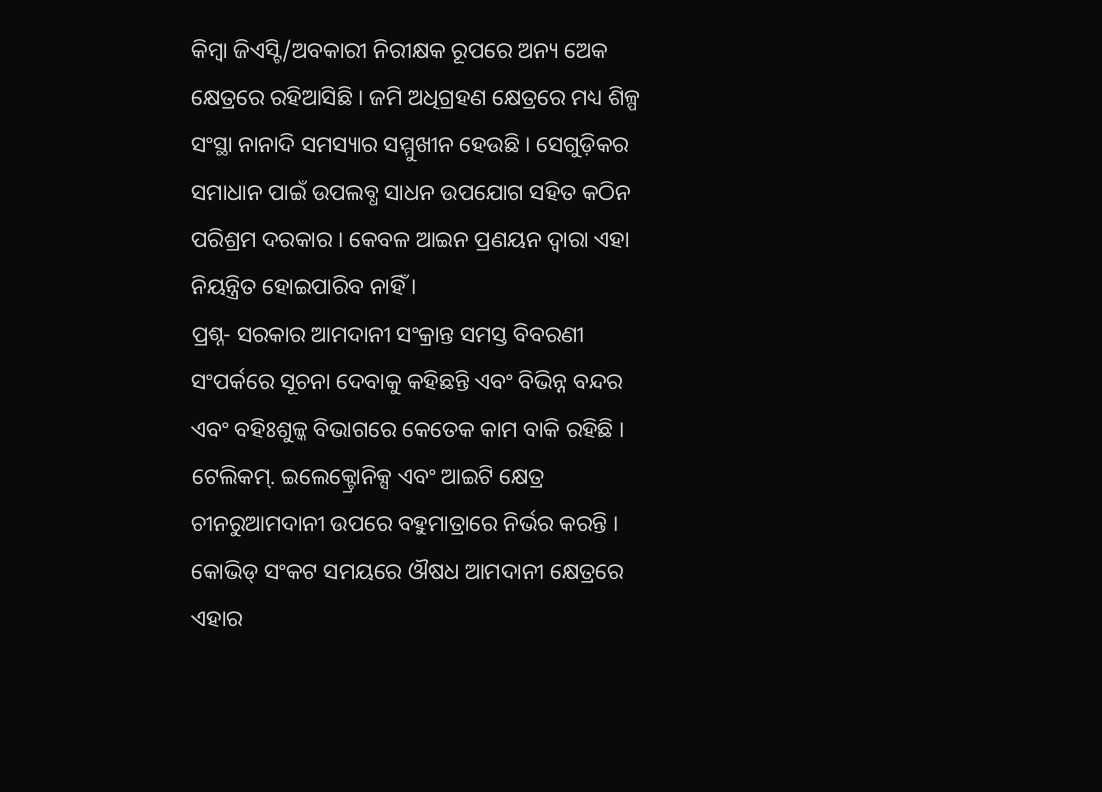କିମ୍ବା ଜିଏସ୍ଟି/ଅବକାରୀ ନିରୀକ୍ଷକ ରୂପରେ ଅନ୍ୟ ଅେକ କ୍ଷେତ୍ରରେ ରହିଆସିଛି । ଜମି ଅଧିଗ୍ରହଣ କ୍ଷେତ୍ରରେ ମଧ୍ୟ ଶିଳ୍ପ ସଂସ୍ଥା ନାନାଦି ସମସ୍ୟାର ସମ୍ମୁଖୀନ ହେଉଛି । ସେଗୁଡ଼ିକର ସମାଧାନ ପାଇଁ ଉପଲବ୍ଧ ସାଧନ ଉପଯୋଗ ସହିତ କଠିନ ପରିଶ୍ରମ ଦରକାର । କେବଳ ଆଇନ ପ୍ରଣୟନ ଦ୍ବାରା ଏହା ନିୟନ୍ତ୍ରିତ ହୋଇପାରିବ ନାହିଁ ।
ପ୍ରଶ୍ନ- ସରକାର ଆମଦାନୀ ସଂକ୍ରାନ୍ତ ସମସ୍ତ ବିବରଣୀ ସଂପର୍କରେ ସୂଚନା ଦେବାକୁ କହିଛନ୍ତି ଏବଂ ବିଭିନ୍ନ ବନ୍ଦର ଏବଂ ବହିଃଶୁଳ୍କ ବିଭାଗରେ କେତେକ କାମ ବାକି ରହିଛି । ଟେଲିକମ୍. ଇଲେକ୍ଟ୍ରୋନିକ୍ସ ଏବଂ ଆଇଟି କ୍ଷେତ୍ର ଚୀନରୁଆମଦାନୀ ଉପରେ ବହୁମାତ୍ରାରେ ନିର୍ଭର କରନ୍ତି । କୋଭିଡ୍ ସଂକଟ ସମୟରେ ଔଷଧ ଆମଦାନୀ କ୍ଷେତ୍ରରେ ଏହାର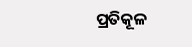ପ୍ରତିକୂଳ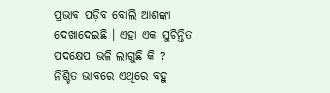ପ୍ରଭାବ ପଡ଼ିବ ବୋଲି ଆଶଙ୍କା ଦେଖାଦେଇଛି । ଏହା ଏକ ସୁଚିନ୍ତିତ ପଦକ୍ଷେପ ଭଳି ଲାଗୁଛି କି ?
ନିଶ୍ଚିତ ଭାବରେ ଏଥିରେ ବହୁ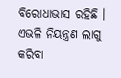ବିରୋଧାଭାସ ରହିଛି । ଏଭଳି ନିୟନ୍ତ୍ରଣ ଲାଗୁ କରିବା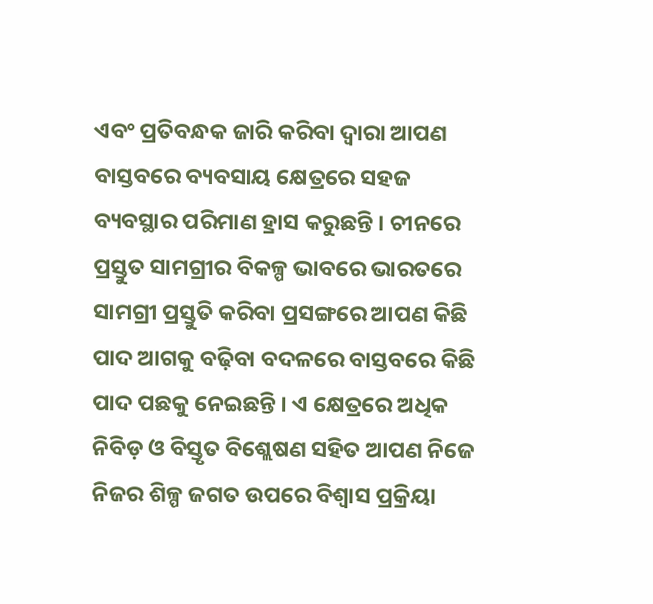ଏବଂ ପ୍ରତିବନ୍ଧକ ଜାରି କରିବା ଦ୍ବାରା ଆପଣ ବାସ୍ତବରେ ବ୍ୟବସାୟ କ୍ଷେତ୍ରରେ ସହଜ ବ୍ୟବସ୍ଥାର ପରିମାଣ ହ୍ରାସ କରୁଛନ୍ତି । ଚୀନରେ ପ୍ରସ୍ତୁତ ସାମଗ୍ରୀର ବିକଳ୍ପ ଭାବରେ ଭାରତରେ ସାମଗ୍ରୀ ପ୍ରସ୍ତୁତି କରିବା ପ୍ରସଙ୍ଗରେ ଆପଣ କିଛି ପାଦ ଆଗକୁ ବଢ଼ିବା ବଦଳରେ ବାସ୍ତବରେ କିଛି ପାଦ ପଛକୁ ନେଇଛନ୍ତି । ଏ କ୍ଷେତ୍ରରେ ଅଧିକ ନିବିଡ଼ ଓ ବିସ୍ତୃତ ବିଶ୍ଲେଷଣ ସହିତ ଆପଣ ନିଜେ ନିଜର ଶିଳ୍ପ ଜଗତ ଉପରେ ବିଶ୍ବାସ ପ୍ରକ୍ରିୟା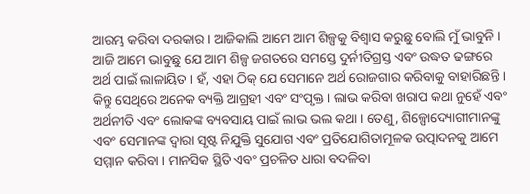ଆରମ୍ଭ କରିବା ଦରକାର । ଆଜିକାଲି ଆମେ ଆମ ଶିଳ୍ପକୁ ବିଶ୍ବାସ କରୁଛୁ ବୋଲି ମୁଁ ଭାବୁନି । ଆଜି ଆମେ ଭାବୁଛୁ ଯେ ଆମ ଶିଳ୍ପ ଜଗତରେ ସମସ୍ତେ ଦୁର୍ନୀତିଗ୍ରସ୍ତ ଏବଂ ଉଦ୍ଧତ ଢଙ୍ଗରେ ଅର୍ଥ ପାଇଁ ଲାଳାୟିତ । ହଁ, ଏହା ଠିକ୍ ଯେ ସେମାନେ ଅର୍ଥ ରୋଜଗାର କରିବାକୁ ବାହାରିଛନ୍ତି । କିନ୍ତୁ ସେଥିରେ ଅନେକ ବ୍ୟକ୍ତି ଆଗ୍ରହୀ ଏବଂ ସଂପୃକ୍ତ । ଲାଭ କରିବା ଖରାପ କଥା ନୁହେଁ ଏବଂ ଅର୍ଥନୀତି ଏବଂ ଲୋକଙ୍କ ବ୍ୟବସାୟ ପାଇଁ ଲାଭ ଭଲ କଥା । ତେଣୁ, ଶିଳ୍ପୋଦ୍ୟୋଗୀମାନଙ୍କୁ ଏବଂ ସେମାନଙ୍କ ଦ୍ବାରା ସୃଷ୍ଟ ନିଯୁକ୍ତି ସୁଯୋଗ ଏବଂ ପ୍ରତିଯୋଗିତାମୂଳକ ଉତ୍ପାଦନକୁ ଆମେ ସମ୍ମାନ କରିବା । ମାନସିକ ସ୍ଥିତି ଏବଂ ପ୍ରଚଳିତ ଧାରା ବଦଳିବା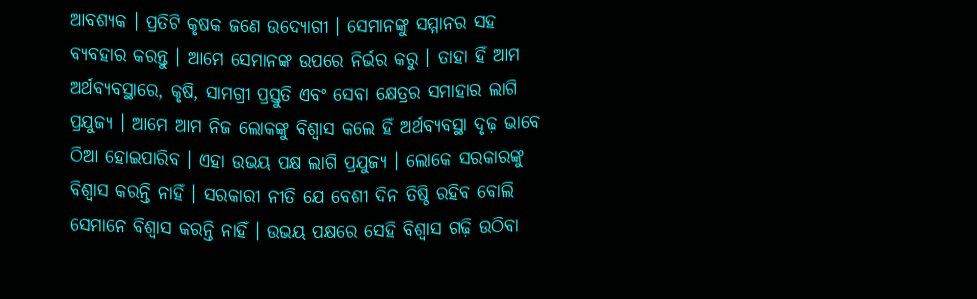ଆବଶ୍ୟକ । ପ୍ରତିଟି କୃଷକ ଜଣେ ଉଦ୍ୟୋଗୀ । ସେମାନଙ୍କୁ ସମ୍ମାନର ସହ ବ୍ୟବହାର କରନ୍ତୁ । ଆମେ ସେମାନଙ୍କ ଉପରେ ନିର୍ଭର କରୁ । ତାହା ହିଁ ଆମ ଅର୍ଥବ୍ୟବସ୍ଥାରେ, କୃଷି, ସାମଗ୍ରୀ ପ୍ରସ୍ତୁତି ଏବଂ ସେବା କ୍ଷେତ୍ରର ସମାହାର ଲାଗି ପ୍ରଯୁଜ୍ୟ । ଆମେ ଆମ ନିଜ ଲୋକଙ୍କୁ ବିଶ୍ବାସ କଲେ ହିଁ ଅର୍ଥବ୍ୟବସ୍ଥା ଦୃଢ଼ ଭାବେ ଠିଆ ହୋଇପାରିବ । ଏହା ଉଭୟ ପକ୍ଷ ଲାଗି ପ୍ରଯୁଜ୍ୟ । ଲୋକେ ସରକାରଙ୍କୁ ବିଶ୍ବାସ କରନ୍ତି ନାହିଁ । ସରକାରୀ ନୀତି ଯେ ବେଶୀ ଦିନ ତିଷ୍ଠି ରହିବ ବୋଲି ସେମାନେ ବିଶ୍ବାସ କରନ୍ତି ନାହିଁ । ଉଭୟ ପକ୍ଷରେ ସେହି ବିଶ୍ବାସ ଗଢ଼ି ଉଠିବା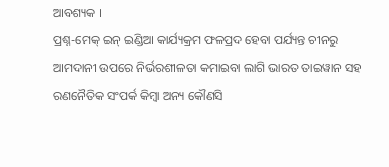ଆବଶ୍ୟକ ।
ପ୍ରଶ୍ନ-ମେକ୍ ଇନ୍ ଇଣ୍ଡିଆ କାର୍ଯ୍ୟକ୍ରମ ଫଳପ୍ରଦ ହେବା ପର୍ଯ୍ୟନ୍ତ ଚୀନରୁ ଆମଦାନୀ ଉପରେ ନିର୍ଭରଶୀଳତା କମାଇବା ଲାଗି ଭାରତ ତାଇୱାନ ସହ ରଣନୈତିକ ସଂପର୍କ କିମ୍ବା ଅନ୍ୟ କୌଣସି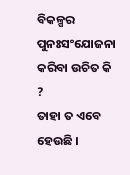ବିକଳ୍ପର ପୁନଃସଂଯୋଜନା କରିବା ଉଚିତ କି ?
ତାହା ତ ଏବେ ହେଉଛି ।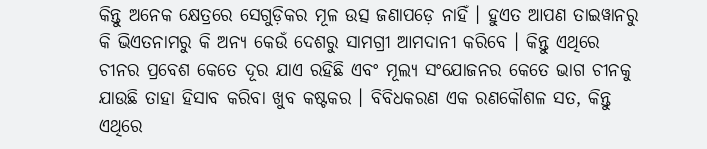କିନ୍ତୁ ଅନେକ କ୍ଷେତ୍ରରେ ସେଗୁଡ଼ିକର ମୂଳ ଉତ୍ସ ଜଣାପଡ଼େ ନାହିଁ । ହୁଏତ ଆପଣ ତାଇୱାନରୁ କି ଭିଏତନାମରୁ କି ଅନ୍ୟ କେଉଁ ଦେଶରୁ ସାମଗ୍ରୀ ଆମଦାନୀ କରିବେ । କିନ୍ତୁ ଏଥିରେ ଚୀନର ପ୍ରବେଶ କେତେ ଦୂର ଯାଏ ରହିଛି ଏବଂ ମୂଲ୍ୟ ସଂଯୋଜନର କେତେ ଭାଗ ଚୀନକୁ ଯାଉଛି ତାହା ହିସାବ କରିବା ଖୁବ କଷ୍ଟକର । ବିବିଧକରଣ ଏକ ରଣକୌଶଳ ସତ, କିନ୍ତୁ ଏଥିରେ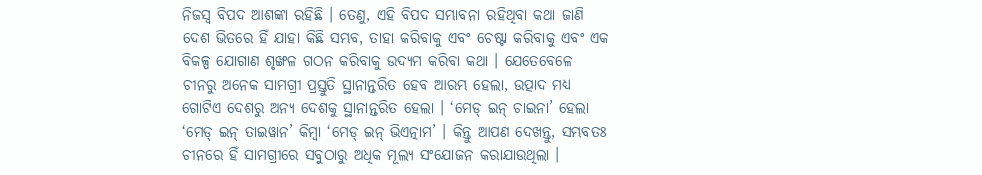ନିଜସ୍ବ ବିପଦ ଆଶଙ୍କା ରହିଛି । ତେଣୁ, ଏହି ବିପଦ ସମ୍ଭାବନା ରହିଥିବା କଥା ଜାଣି ଦେଶ ଭିତରେ ହିଁ ଯାହା କିଛି ସମ୍ଭବ, ତାହା କରିବାକୁ ଏବଂ ଚେଷ୍ଟା କରିବାକୁ ଏବଂ ଏକ ବିକଳ୍ପ ଯୋଗାଣ ଶୃଙ୍ଖଳ ଗଠନ କରିବାକୁ ଉଦ୍ୟମ କରିବା କଥା । ଯେତେବେଳେ ଚୀନରୁ ଅନେକ ସାମଗ୍ରୀ ପ୍ରସ୍ତୁତି ସ୍ଥାନାନ୍ତରିତ ହେବ ଆରମ୍ଭ ହେଲା, ଉତ୍ପାଦ ମଧ୍ୟ ଗୋଟିଏ ଦେଶରୁ ଅନ୍ୟ ଦେଶକୁ ସ୍ଥାନାନ୍ତରିତ ହେଲା । ‘ମେଡ୍ ଇନ୍ ଚାଇନା’ ହେଲା ‘ମେଡ୍ ଇନ୍ ତାଇୱାନ’ କିମ୍ବା ‘ମେଡ୍ ଇନ୍ ଭିଏତ୍ନାମ’ । କିନ୍ତୁ ଆପଣ ଦେଖନ୍ତୁ, ସମ୍ଭବତଃ ଚୀନରେ ହିଁ ସାମଗ୍ରୀରେ ସବୁଠାରୁ ଅଧିକ ମୂଲ୍ୟ ସଂଯୋଜନ କରାଯାଉଥିଲା ।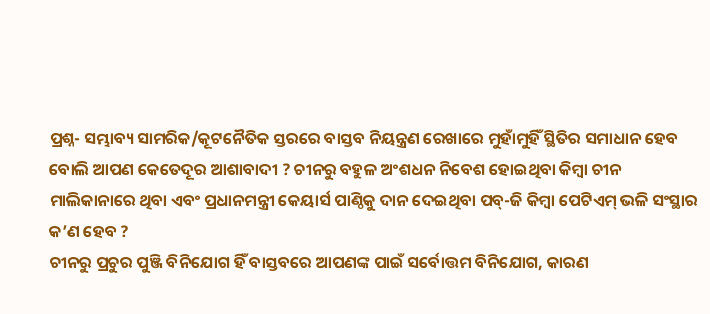ପ୍ରଶ୍ନ- ସମ୍ଭାବ୍ୟ ସାମରିକ/କୂଟନୈତିକ ସ୍ତରରେ ବାସ୍ତବ ନିୟନ୍ତ୍ରଣ ରେଖାରେ ମୁହାଁମୁହିଁ ସ୍ଥିତିର ସମାଧାନ ହେବ ବୋଲି ଆପଣ କେତେଦୂର ଆଶାବାଦୀ ? ଚୀନରୁ ବହୁଳ ଅଂଶଧନ ନିବେଶ ହୋଇଥିବା କିମ୍ବା ଚୀନ ମାଲିକାନାରେ ଥିବା ଏବଂ ପ୍ରଧାନମନ୍ତ୍ରୀ କେୟାର୍ସ ପାଣ୍ଠିକୁ ଦାନ ଦେଇଥିବା ପବ୍-ଜି କିମ୍ବା ପେଟିଏମ୍ ଭଳି ସଂସ୍ଥାର କ’ଣ ହେବ ?
ଚୀନରୁ ପ୍ରଚୁର ପୁଞ୍ଜି ବିନିଯୋଗ ହିଁ ବାସ୍ତବରେ ଆପଣଙ୍କ ପାଇଁ ସର୍ବୋତ୍ତମ ବିନିଯୋଗ, କାରଣ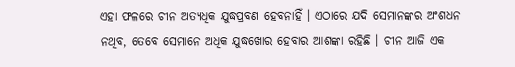ଏହା ଫଳରେ ଚୀନ ଅତ୍ୟଧିକ ଯୁଦ୍ଧପ୍ରବଣ ହେବନାହିଁ । ଏଠାରେ ଯଦି ସେମାନଙ୍କର ଅଂଶଧନ ନଥିବ, ତେବେ ସେମାନେ ଅଧିକ ଯୁଦ୍ଧଖୋର ହେବାର ଆଶଙ୍କା ରହିଛି । ଚୀନ ଆଜି ଏକ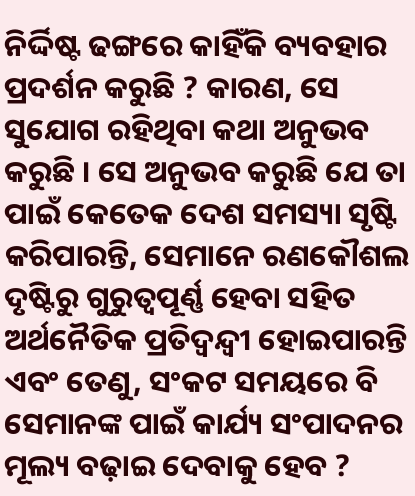ନିର୍ଦ୍ଦିଷ୍ଟ ଢଙ୍ଗରେ କାହିଁକି ବ୍ୟବହାର ପ୍ରଦର୍ଶନ କରୁଛି ? କାରଣ, ସେ ସୁଯୋଗ ରହିଥିବା କଥା ଅନୁଭବ କରୁଛି । ସେ ଅନୁଭବ କରୁଛି ଯେ ତା ପାଇଁ କେତେକ ଦେଶ ସମସ୍ୟା ସୃଷ୍ଟି କରିପାରନ୍ତି, ସେମାନେ ରଣକୌଶଲ ଦୃଷ୍ଟିରୁ ଗୁରୁତ୍ବପୂର୍ଣ୍ଣ ହେବା ସହିତ ଅର୍ଥନୈତିକ ପ୍ରତିଦ୍ବନ୍ଦ୍ବୀ ହୋଇପାରନ୍ତି ଏବଂ ତେଣୁ, ସଂକଟ ସମୟରେ ବି ସେମାନଙ୍କ ପାଇଁ କାର୍ଯ୍ୟ ସଂପାଦନର ମୂଲ୍ୟ ବଢ଼ାଇ ଦେବାକୁ ହେବ ?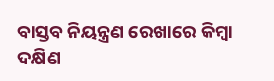ବାସ୍ତବ ନିୟନ୍ତ୍ରଣ ରେଖାରେ କିମ୍ବା ଦକ୍ଷିଣ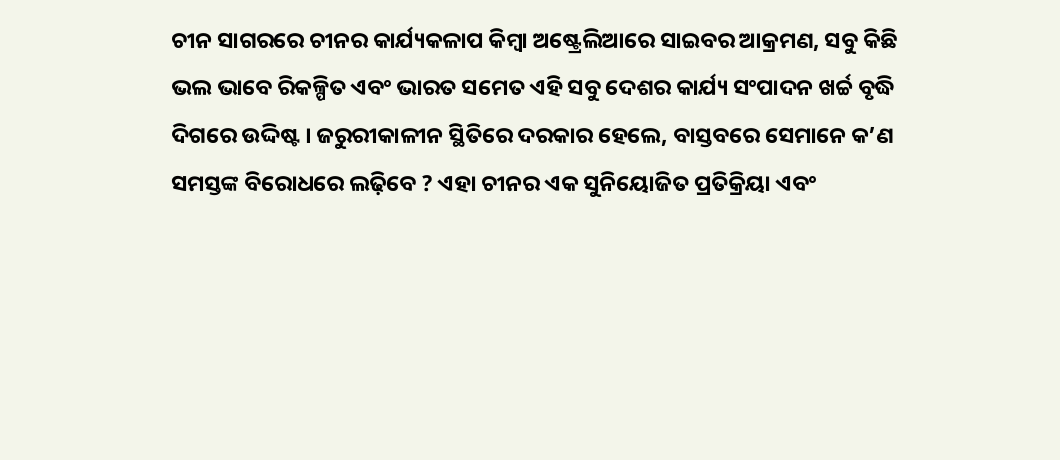ଚୀନ ସାଗରରେ ଚୀନର କାର୍ଯ୍ୟକଳାପ କିମ୍ବା ଅଷ୍ଟ୍ରେଲିଆରେ ସାଇବର ଆକ୍ରମଣ, ସବୁ କିଛି ଭଲ ଭାବେ ରିକଳ୍ପିତ ଏବଂ ଭାରତ ସମେତ ଏହି ସବୁ ଦେଶର କାର୍ଯ୍ୟ ସଂପାଦନ ଖର୍ଚ୍ଚ ବୃଦ୍ଧି ଦିଗରେ ଉଦ୍ଦିଷ୍ଟ । ଜରୁରୀକାଳୀନ ସ୍ଥିତିରେ ଦରକାର ହେଲେ, ବାସ୍ତବରେ ସେମାନେ କ’ଣ ସମସ୍ତଙ୍କ ବିରୋଧରେ ଲଢ଼ିବେ ? ଏହା ଚୀନର ଏକ ସୁନିୟୋଜିତ ପ୍ରତିକ୍ରିୟା ଏବଂ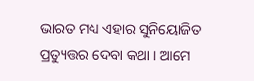ଭାରତ ମଧ୍ୟ ଏହାର ସୁନିୟୋଜିତ ପ୍ରତ୍ୟୁତ୍ତର ଦେବା କଥା । ଆମେ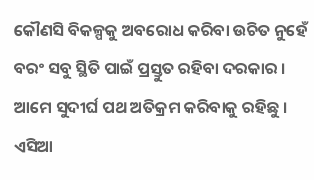କୌଣସି ବିକଳ୍ପକୁ ଅବରୋଧ କରିବା ଉଚିତ ନୁହେଁ ବରଂ ସବୁ ସ୍ଥିତି ପାଇଁ ପ୍ରସ୍ତୁତ ରହିବା ଦରକାର । ଆମେ ସୁଦୀର୍ଘ ପଥ ଅତିକ୍ରମ କରିବାକୁ ରହିଛୁ । ଏସିଆ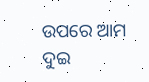ଉପରେ ଆମ ଦୁଇ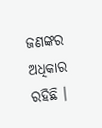ଜଣଙ୍କର ଅଧିକାର ରହିଛି ।